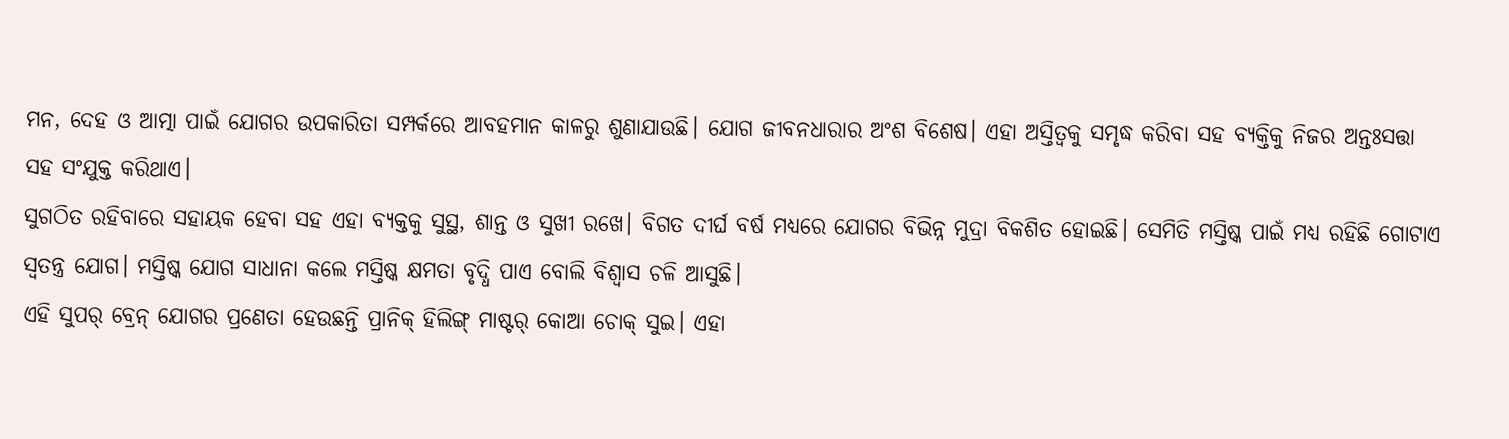ମନ, ଦେହ ଓ ଆତ୍ମା ପାଇଁ ଯୋଗର ଉପକାରିତା ସମ୍ପର୍କରେ ଆବହମାନ କାଳରୁ ଶୁଣାଯାଉଛି। ଯୋଗ ଜୀବନଧାରାର ଅଂଶ ବିଶେଷ। ଏହା ଅସ୍ତିତ୍ୱକୁ ସମୃଦ୍ଧ କରିବା ସହ ବ୍ୟକ୍ତିକୁ ନିଜର ଅନ୍ତଃସତ୍ତା ସହ ସଂଯୁକ୍ତ କରିଥାଏ।
ସୁଗଠିତ ରହିବାରେ ସହାୟକ ହେବା ସହ ଏହା ବ୍ୟକ୍ତକୁ ସୁସ୍ଥ, ଶାନ୍ତ ଓ ସୁଖୀ ରଖେ। ବିଗତ ଦୀର୍ଘ ବର୍ଷ ମଧ୍ୟରେ ଯୋଗର ବିଭିନ୍ନ ମୁଦ୍ରା ବିକଶିତ ହୋଇଛି। ସେମିତି ମସ୍ତିଷ୍କ ପାଇଁ ମଧ୍ୟ ରହିଛି ଗୋଟାଏ ସ୍ୱତନ୍ତ୍ର ଯୋଗ। ମସ୍ତିଷ୍କ ଯୋଗ ସାଧାନା କଲେ ମସ୍ତିଷ୍କ କ୍ଷମତା ବୃଦ୍ଧି ପାଏ ବୋଲି ବିଶ୍ୱାସ ଚଳି ଆସୁଛି।
ଏହି ସୁପର୍ ବ୍ରେନ୍ ଯୋଗର ପ୍ରଣେତା ହେଉଛନ୍ତି ପ୍ରାନିକ୍ ହିଲିଙ୍ଗ୍ ମାଷ୍ଟର୍ କୋଆ ଚୋକ୍ ସୁଇ। ଏହା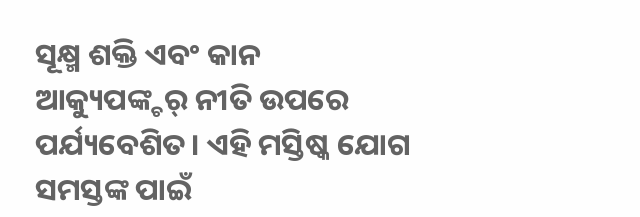ସୂକ୍ଷ୍ମ ଶକ୍ତି ଏବଂ କାନ ଆକ୍ୟୁପଙ୍କ୍ଚର୍ ନୀତି ଉପରେ ପର୍ଯ୍ୟବେଶିତ। ଏହି ମସ୍ତିଷ୍କ ଯୋଗ ସମସ୍ତଙ୍କ ପାଇଁ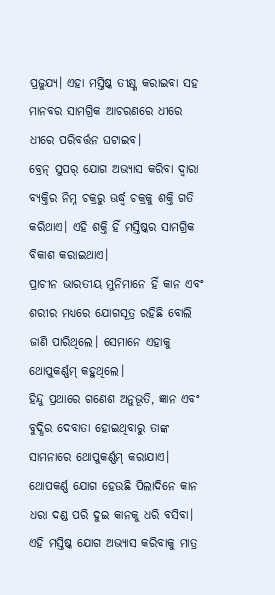ପ୍ରଜୁଯ୍ୟ। ଏହା ମସ୍ତିଷ୍କ ତୀକ୍ଷ୍ଣ କରାଇବା ସହ ମାନବର ସାମଗ୍ରିକ ଆଚରଣରେ ଧୀରେ ଧୀରେ ପରିବର୍ତ୍ତନ ଘଟାଇବ।
ବ୍ରେନ୍ ସୁପର୍ ଯୋଗ ଅଭ୍ୟାସ କରିବା ଦ୍ୱାରା ବ୍ୟକ୍ତିର ନିମ୍ନ ଚକ୍ରରୁ ଊର୍ଦ୍ଧ୍ୱ ଚକ୍ରକୁ ଶକ୍ତି ଗତି କରିଥାଏ। ଏହି ଶକ୍ତି ହିଁ ମସ୍ତିଷ୍କର ସାମଗ୍ରିକ ବିକାଶ କରାଇଥାଏ।
ପ୍ରାଚୀନ ଭାରତୀୟ ମୁନିମାନେ ହିଁ କାନ ଏବଂ ଶରୀର ମଧ୍ୟରେ ଯୋଗସୂତ୍ର ରହିଛି ବୋଲି ଜାଣି ପାରିଥିଲେ। ସେମାନେ ଏହାକୁ ଥୋପୁକର୍ଣ୍ଣମ୍ କହୁଥିଲେ।
ହିନ୍ଦୁ ପ୍ରଥାରେ ଗଣେଶ ଅନୁଭୂତି, ଜ୍ଞାନ ଏବଂ ବୁଦ୍ଧିର ଦେବାତା ହୋଇଥିବାରୁ ତାଙ୍କ ସାମନାରେ ଥୋପୁକର୍ଣ୍ଣମ୍ କରାଯାଏ। ଥୋପକର୍ଣ୍ଣ ଯୋଗ ହେଉଛି ପିଲାଦିନେ କାନ ଧରା ଦଣ୍ଡ ପରି ଦୁଇ କାନକୁ ଧରି ବସିବା।
ଏହି ମସ୍ତିଷ୍କ ଯୋଗ ଅଭ୍ୟାସ କରିବାକୁ ମାତ୍ର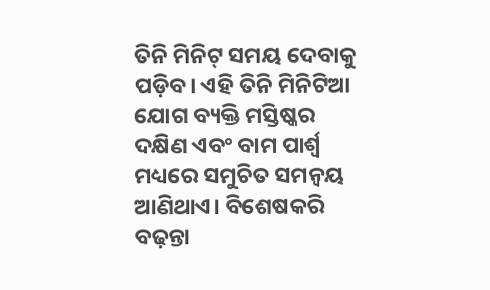ତିନି ମିନିଟ୍ ସମୟ ଦେବାକୁ ପଡ଼ିବ। ଏହି ତିନି ମିନିଟିଆ ଯୋଗ ବ୍ୟକ୍ତି ମସ୍ତିଷ୍କର ଦକ୍ଷିଣ ଏବଂ ବାମ ପାର୍ଶ୍ୱ ମଧ୍ୟରେ ସମୁଚିତ ସମନ୍ଵୟ ଆଣିଥାଏ। ବିଶେଷକରି ବଢ଼ନ୍ତା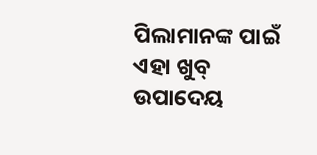ପିଲାମାନଙ୍କ ପାଇଁ ଏହା ଖୁବ୍ ଉପାଦେୟ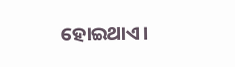ହୋଇଥାଏ।